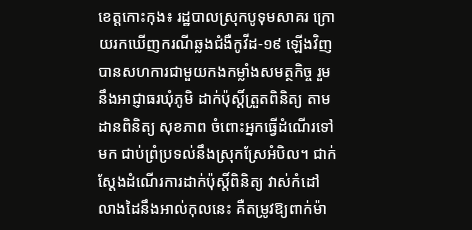ខេត្តកោះកុង៖ រដ្ឋបាលស្រុកបូទុមសាគរ ក្រោយរកឃើញករណីឆ្លងជំងឺកូវីដ-១៩ ឡេីងវិញ បានសហការជាមួយកងកម្លាំងសមត្ថកិច្ច រួមនឹងអាជ្ញាធរឃុំភូមិ ដាក់ប៉ុស្តិ៍ត្រួតពិនិត្យ តាមដានពិនិត្យ សុខភាព ចំពោះអ្នកធ្វើដំណើរទៅមក ជាប់ព្រំប្រទល់នឹងស្រុកស្រែអំបិល។ ជាក់ស្ដែងដំណើរការដាក់ប៉ុស្តិ៍ពិនិត្យ វាស់កំដៅ លាងដៃនឹងអាល់កុលនេះ គឺតម្រូវឱ្យពាក់ម៉ា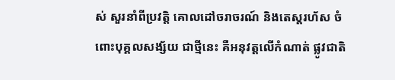ស់ សួរនាំពីប្រវត្តិ គោលដៅចរាចរណ៍ និងតេស្តរហ័ស ចំពោះបុគ្គលសង្ស័យ ជាថ្មីនេះ គឺអនុវត្តលើកំណាត់ ផ្លូវជាតិ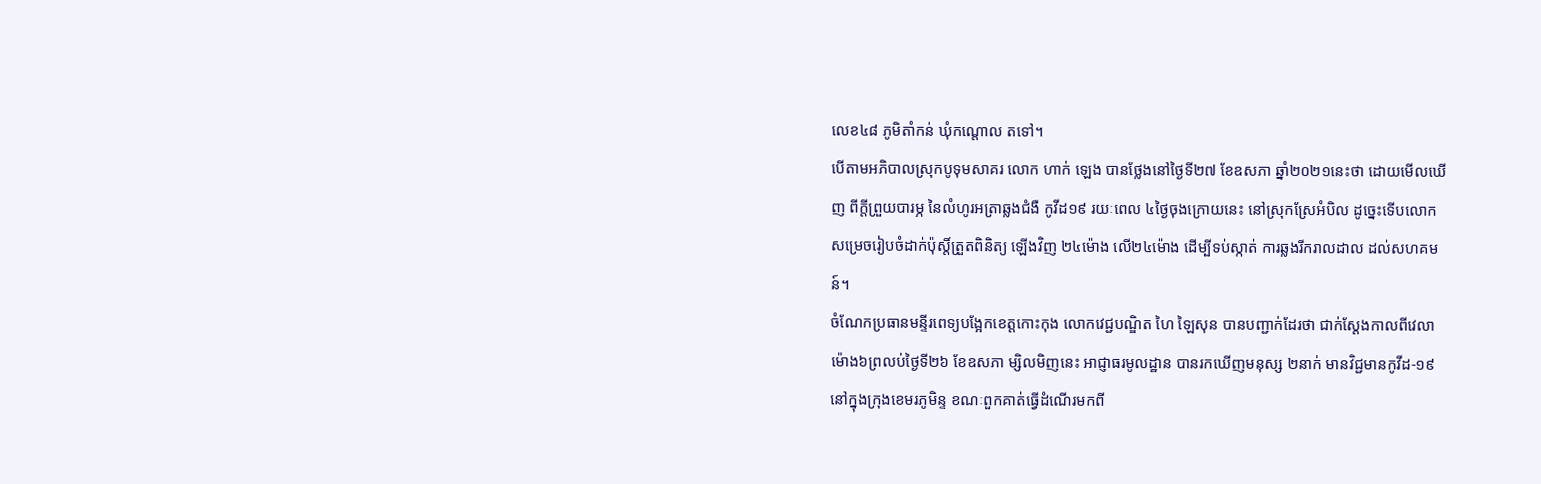លេខ៤៨ ភូមិតាំកន់ ឃុំកណ្តោល តទៅ។
បើតាមអភិបាលស្រុកបូទុមសាគរ លោក ហាក់ ឡេង បានថ្លែងនៅថ្ងៃទី២៧ ខែឧសភា ឆ្នាំ២០២១នេះថា ដោយមើលឃើញ ពីក្តីព្រួយបារម្ភ នៃលំហូរអត្រាឆ្លងជំងឺ កូវីដ១៩ រយៈពេល ៤ថ្ងៃចុងក្រោយនេះ នៅស្រុកស្រែអំបិល ដូច្នេះទើបលោក សម្រេចរៀបចំដាក់ប៉ុស្តិ៍ត្រួតពិនិត្យ ឡើងវិញ ២៤ម៉ោង លើ២៤ម៉ោង ដើម្បីទប់ស្កាត់ ការឆ្លងរីករាលដាល ដល់សហគមន៍។
ចំណែកប្រធានមន្ទីរពេទ្យបង្អែកខេត្តកោះកុង លោកវេជ្ជបណ្ឌិត ហៃ ឡៃសុន បានបញ្ជាក់ដែរថា ជាក់ស្ដែងកាលពីវេលាម៉ោង៦ព្រលប់ថ្ងៃទី២៦ ខែឧសភា ម្សិលមិញនេះ អាជ្ញាធរមូលដ្ឋាន បានរកឃើញមនុស្ស ២នាក់ មានវិជ្ជមានកូវីដ-១៩ នៅក្នុងក្រុងខេមរភូមិន្ទ ខណៈពួកគាត់ធ្វើដំណើរមកពី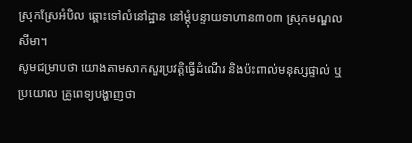ស្រុកស្រែអំបិល ឆ្ពោះទៅលំនៅដ្ឋាន នៅម្តុំបន្ទាយទាហាន៣០៣ ស្រុកមណ្ឌលសីមា។
សូមជម្រាបថា យោងតាមសាកសួរប្រវត្តិធ្វើដំណើរ និងប៉ះពាល់មនុស្សផ្ទាល់ ឬប្រយោល គ្រូពេទ្យបង្ហាញថា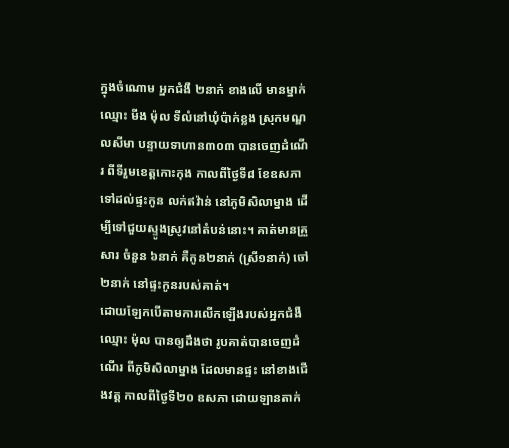ក្នុងចំណោម អ្នកជំងឺ ២នាក់ ខាងលើ មានម្នាក់ឈ្មោះ មីង ម៉ុល ទីលំនៅឃុំប៉ាក់ខ្លង ស្រុកមណ្ឌលសីមា បន្ទាយទាហាន៣០៣ បានចេញដំណើរ ពីទីរួមខេត្តកោះកុង កាលពីថ្ងៃទី៨ ខែឧសភា ទៅដល់ផ្ទះកូន លក់ឥវ៉ាន់ នៅភូមិសិលាម្នាង ដើម្បីទៅជួយស្ទូងស្រូវនៅតំបន់នោះ។ គាត់មានគ្រួសារ ចំនួន ៦នាក់ គឺកូន២នាក់ (ស្រី១នាក់) ចៅ២នាក់ នៅផ្ទះកូនរបស់គាត់។
ដោយឡែកបេីតាមការលេីកឡេីងរបស់អ្នកជំងឺឈ្មោះ ម៉ុល បានឲ្យដឹងថា រូបគាត់បានចេញដំណើរ ពីភូមិសិលាម្នាង ដែលមានផ្ទះ នៅខាងជើងវត្ត កាលពីថ្ងៃទី២០ ឧសភា ដោយឡានតាក់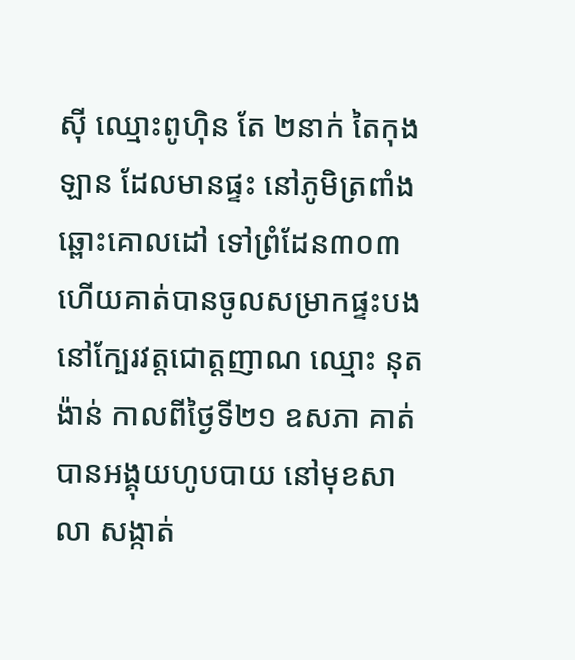ស៊ី ឈ្មោះពូហ៊ិន តែ ២នាក់ តៃកុងឡាន ដែលមានផ្ទះ នៅភូមិត្រពាំងឆ្ពោះគោលដៅ ទៅព្រំដែន៣០៣ ហើយគាត់បានចូលសម្រាកផ្ទះបង នៅក្បែរវត្តជោត្តញាណ ឈ្មោះ នុត ង៉ាន់ កាលពីថ្ងៃទី២១ ឧសភា គាត់បានអង្គុយហូបបាយ នៅមុខសាលា សង្កាត់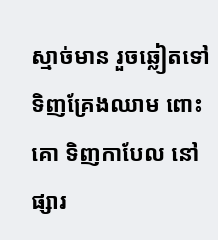ស្មាច់មាន រួចឆ្លៀតទៅទិញគ្រែងឈាម ពោះគោ ទិញកាបែល នៅផ្សារ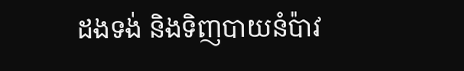ដងទង់ និងទិញបាយនំប៉ាវ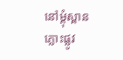នៅម្តុំស្ពានភ្លោះផ្លូវ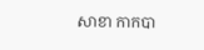សាខា កាកបា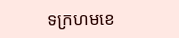ទក្រហមខេ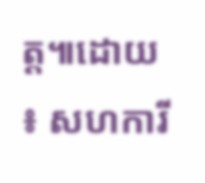ត្ត៕ដោយ ៖ សហការី